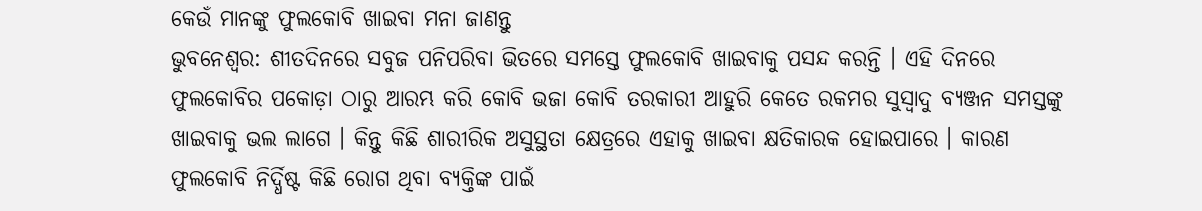କେଉଁ ମାନଙ୍କୁ ଫୁଲକୋବି ଖାଇବା ମନା ଜାଣନ୍ତୁ
ଭୁବନେଶ୍ୱର: ଶୀତଦିନରେ ସବୁଜ ପନିପରିବା ଭିତରେ ସମସ୍ତେ ଫୁଲକୋବି ଖାଇବାକୁ ପସନ୍ଦ କରନ୍ତି । ଏହି ଦିନରେ ଫୁଲକୋବିର ପକୋଡ଼ା ଠାରୁ ଆରମ୍ଭ କରି କୋବି ଭଜା କୋବି ତରକାରୀ ଆହୁରି କେତେ ରକମର ସୁସ୍ୱାଦୁ ବ୍ୟଞ୍ଜନ ସମସ୍ତଙ୍କୁ ଖାଇବାକୁ ଭଲ ଲାଗେ । କିନ୍ତୁ କିଛି ଶାରୀରିକ ଅସୁସ୍ଥତା କ୍ଷେତ୍ରରେ ଏହାକୁ ଖାଇବା କ୍ଷତିକାରକ ହୋଇପାରେ । କାରଣ ଫୁଲକୋବି ନିର୍ଦ୍ଧିଷ୍ଟ କିଛି ରୋଗ ଥିବା ବ୍ୟକ୍ତିଙ୍କ ପାଇଁ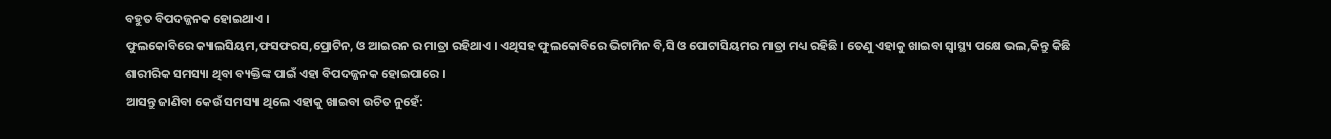ବହୁତ ବିପଦଜ୍ଜନକ ହୋଇଥାଏ ।
ଫୁଲକୋବିରେ କ୍ୟାଲସିୟମ,ଫସଫରସ,ପ୍ରୋଟିନ, ଓ ଆଇରନ ର ମାତ୍ରା ରହିଥାଏ । ଏଥିସହ ଫୁଲକୋବିରେ ଭିଟାମିନ ବି,ସି ଓ ପୋଟାସିୟମର ମାତ୍ରା ମଧ୍ୟ ରହିଛି । ତେଣୁ ଏହାକୁ ଖାଇବା ସ୍ୱାସ୍ଥ୍ୟ ପକ୍ଷେ ଭଲ,କିନ୍ତୁ କିଛି ଶାରୀରିକ ସମସ୍ୟା ଥିବା ବ୍ୟକ୍ତିଙ୍କ ପାଇଁ ଏହା ବିପଦଜ୍ଜନକ ହୋଇପାରେ ।
ଆସନ୍ତୁ ଜାଣିବା କେଉଁ ସମସ୍ୟା ଥିଲେ ଏହାକୁ ଖାଇବା ଉଚିତ ନୁହେଁ: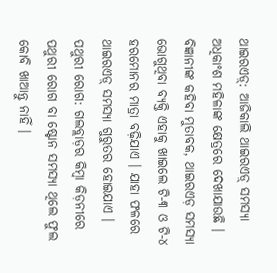ଥାଇରଏଡ଼୍: ଆଜିକାଲି ଥାଇରଏଡ଼୍ ସମସ୍ୟା ଅଧିକାଂଶ ମହିଳାଙ୍କ କ୍ଷେତ୍ରରେ ଦେଖାଯାଉଛି । ବିଜ୍ଞାନୀଙ୍କ କହିବା ମୁତାବକ, ଥାଇରଏଡ଼ ସମସ୍ୟା ଭୋଗୁଥିବା ବ୍ୟକ୍ତି ଏହାକୁ ଖାଇଲେ ଟି-୩ ଓ ଟି-୪ ହରମୋନର ମାତ୍ରା ବଢ଼ିଯାଏ । ଯାହା ଫଳରେ ଥାଇରଏଡ଼୍ ସମସ୍ୟା ଗୁରୁତର ହୋଇଯାଏ ।
ପଥୁରୀ ରୋଗ: ଗଲବ୍ଲାଡ଼ର କିମ୍ବା କିଡ଼ନୀରେ ପଥୁରୀ ରୋଗ ବା ଷ୍ଟୋନ ସମସ୍ୟା ଥିଲେ ଫୁଲ କୋବି ଖାଆନ୍ତୁ ନାହିଁ ।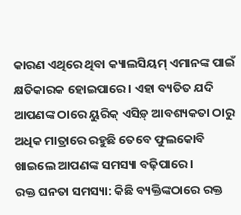କାରଣ ଏଥିରେ ଥିବା କ୍ୟାଲସିୟମ୍ ଏମାନଙ୍କ ପାଇଁ କ୍ଷତିକାରକ ହୋଇପାରେ । ଏହା ବ୍ୟତିତ ଯଦି ଆପଣଙ୍କ ଠାରେ ୟୁରିକ୍ ଏସିଡ଼୍ ଆବଶ୍ୟକତା ଠାରୁ ଅଧିକ ମାତ୍ରାରେ ରହୁଛି ତେବେ ଫୁଲକୋବି ଖାଇଲେ ଆପଣଙ୍କ ସମସ୍ୟା ବଢ଼ିପାରେ ।
ରକ୍ତ ଘନତା ସମସ୍ୟା: କିଛି ବ୍ୟକ୍ତିଙ୍କଠାରେ ରକ୍ତ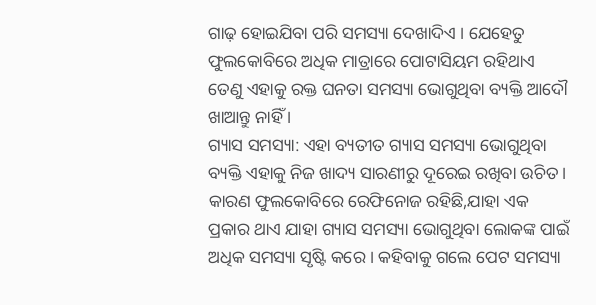ଗାଢ଼ ହୋଇଯିବା ପରି ସମସ୍ୟା ଦେଖାଦିଏ । ଯେହେତୁ ଫୁଲକୋବିରେ ଅଧିକ ମାତ୍ରାରେ ପୋଟାସିୟମ ରହିଥାଏ ତେଣୁ ଏହାକୁ ରକ୍ତ ଘନତା ସମସ୍ୟା ଭୋଗୁଥିବା ବ୍ୟକ୍ତି ଆଦୌ ଖାଆନ୍ତୁ ନାହିଁ ।
ଗ୍ୟାସ ସମସ୍ୟା: ଏହା ବ୍ୟତୀତ ଗ୍ୟାସ ସମସ୍ୟା ଭୋଗୁଥିବା ବ୍ୟକ୍ତି ଏହାକୁ ନିଜ ଖାଦ୍ୟ ସାରଣୀରୁ ଦୂରେଇ ରଖିବା ଉଚିତ । କାରଣ ଫୁଲକୋବିରେ ରେଫିନୋଜ ରହିଛି,ଯାହା ଏକ ପ୍ରକାର ଥାଏ ଯାହା ଗ୍ୟାସ ସମସ୍ୟା ଭୋଗୁଥିବା ଲୋକଙ୍କ ପାଇଁ ଅଧିକ ସମସ୍ୟା ସୃଷ୍ଟି କରେ । କହିବାକୁ ଗଲେ ପେଟ ସମସ୍ୟା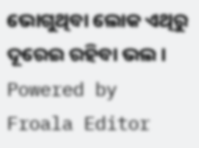ଭୋଗୁଥିବା ଲୋକ ଏଥିରୁ ଦୂରେଇ ରହିବା ଭଲ ।
Powered by Froala Editor